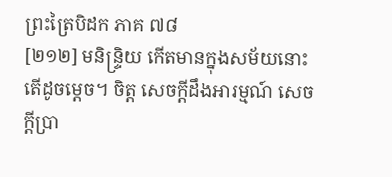ព្រះត្រៃបិដក ភាគ ៧៨
[២១២] មនិន្ទ្រិយ កើតមានក្នុងសម័យនោះ តើដូចម្តេច។ ចិត្ត សេចក្តីដឹងអារម្មណ៍ សេចក្តីប្រា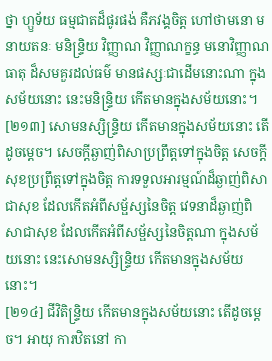ថ្នា ហ្ឫទ័យ ធម្មជាតដ៏ផូរផង់ គឺភវង្គចិត្ត ហៅថាមនោ មនាយតនៈ មនិន្ទ្រិយ វិញ្ញាណ វិញ្ញាណក្ខន្ធ មនោវិញ្ញាណធាតុ ដ៏សមគួរដល់ធម៌ មានផស្សៈជាដើមនោះណា ក្នុងសម័យនោះ នេះមនិន្ទ្រិយ កើតមានក្នុងសម័យនោះ។
[២១៣] សោមនស្សិន្ទ្រិយ កើតមានក្នុងសម័យនោះ តើដូចម្តេច។ សេចក្តីឆ្ងាញ់ពិសាប្រព្រឹត្តទៅក្នុងចិត្ត សេចក្តីសុខប្រព្រឹត្តទៅក្នុងចិត្ត ការទទួលអារម្មណ៍ដ៏ឆ្ងាញ់ពិសាជាសុខ ដែលកើតអំពីសម្ផ័ស្សនៃចិត្ត វេទនាដ៏ឆ្ងាញ់ពិសាជាសុខ ដែលកើតអំពីសម្ផ័ស្សនៃចិត្តណា ក្នុងសម័យនោះ នេះសោមនស្សិន្ទ្រិយ កើតមានក្នុងសម័យនោះ។
[២១៤] ជីវិតិន្ទ្រិយ កើតមានក្នុងសម័យនោះ តើដូចម្តេច។ អាយុ ការឋិតនៅ កា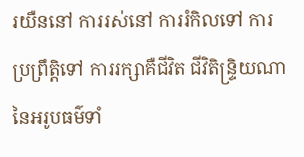រយឺននៅ ការរស់នៅ ការរំកិលទៅ ការប្រព្រឹត្តិទៅ ការរក្សាគឺជីវិត ជីវិតិន្ទ្រិយណា នៃអរូបធម៌ទាំ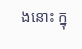ងនោះ ក្នុ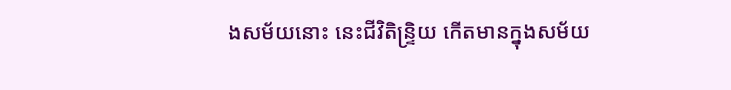ងសម័យនោះ នេះជីវិតិន្ទ្រិយ កើតមានក្នុងសម័យ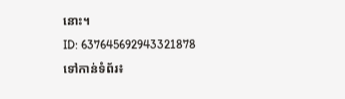នោះ។
ID: 637645692943321878
ទៅកាន់ទំព័រ៖